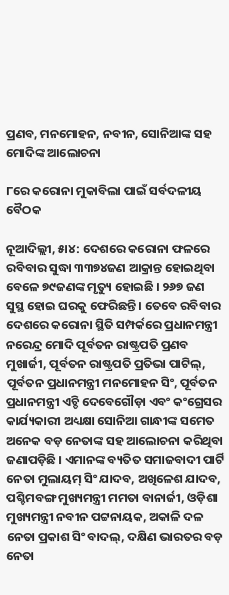ପ୍ରଣବ, ମନମୋହନ, ନବୀନ, ସୋନିଆଙ୍କ ସହ ମୋଦିଙ୍କ ଆଲୋଚନା

୮ରେ କରୋନା ମୁକାବିଲା ପାଇଁ ସର୍ବଦଳୀୟ ବୈଠକ

ନୂଆଦିଲ୍ଲୀ, ୫ା୪: ଦେଶରେ କରୋନା ଫଳରେ ରବିବାର ସୁଦ୍ଧା ୩୩୭୪ଜଣ ଆକ୍ରାନ୍ତ ହୋଇଥିବା ବେଳେ ୭୯ଜଣଙ୍କ ମୃତ୍ୟୁ ହୋଇଛି । ୨୬୭ ଜଣ ସୁସ୍ଥ ହୋଇ ଘରକୁ ଫେରିଛନ୍ତି । ତେବେ ରବିବାର ଦେଶରେ କରୋନା ସ୍ଥିତି ସମ୍ପର୍କରେ ପ୍ରଧାନମନ୍ତ୍ରୀ ନରେନ୍ଦ୍ର ମୋଦି ପୂର୍ବତନ ରାଷ୍ଟ୍ରପତି ପ୍ରଣବ ମୁଖାର୍ଜୀ, ପୂର୍ବତନ ରାଷ୍ଟ୍ରପତି ପ୍ରତିଭା ପାଟିଲ୍, ପୂର୍ବତନ ପ୍ରଧାନମନ୍ତ୍ରୀ ମନମୋହନ ସିଂ, ପୂର୍ବତନ ପ୍ରଧାନମନ୍ତ୍ରୀ ଏଚ୍ଡି ଦେବେଗୌଡ଼ା ଏବଂ କଂଗ୍ରେସର କାର୍ଯ୍ୟକାରୀ ଅଧ୍ୟକ୍ଷା ସୋନିଆ ଗାନ୍ଧୀଙ୍କ ସମେତ ଅନେକ ବଡ଼ ନେତାଙ୍କ ସହ ଆଲୋଚନା କରିଥିବା ଜଣାପଡ଼ିଛି । ଏମାନଙ୍କ ବ୍ୟତିତ ସମାଜବାଦୀ ପାର୍ଟି ନେତା ମୁଲାୟମ୍ ସିଂ ଯାଦବ, ଅଖିଳେଶ ଯାଦବ, ପଶ୍ଚିମବଙ୍ଗ ମୁଖ୍ୟମନ୍ତ୍ରୀ ମମତା ବାନାର୍ଜୀ, ଓଡ଼ିଶା ମୁଖ୍ୟମନ୍ତ୍ରୀ ନବୀନ ପଟ୍ଟନାୟକ, ଅକାଳି ଦଳ ନେତା ପ୍ରକାଶ ସିଂ ବାଦଲ୍, ଦକ୍ଷିଣ ଭାରତର ବଡ଼ ନେତା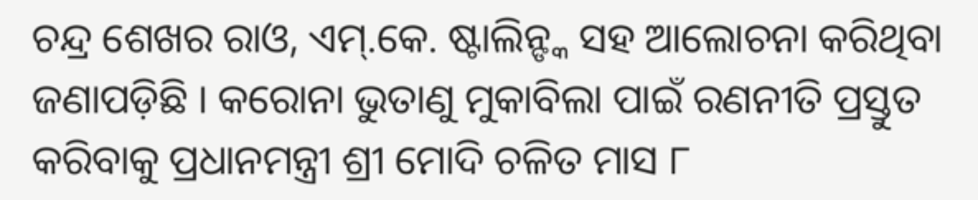ଚନ୍ଦ୍ର ଶେଖର ରାଓ, ଏମ୍.କେ. ଷ୍ଟାଲିନ୍ଙ୍କ ସହ ଆଲୋଚନା କରିଥିବା ଜଣାପଡ଼ିଛି । କରୋନା ଭୁତାଣୁ ମୁକାବିଲା ପାଇଁ ରଣନୀତି ପ୍ରସ୍ତୁତ କରିବାକୁ ପ୍ରଧାନମନ୍ତ୍ରୀ ଶ୍ରୀ ମୋଦି ଚଳିତ ମାସ ୮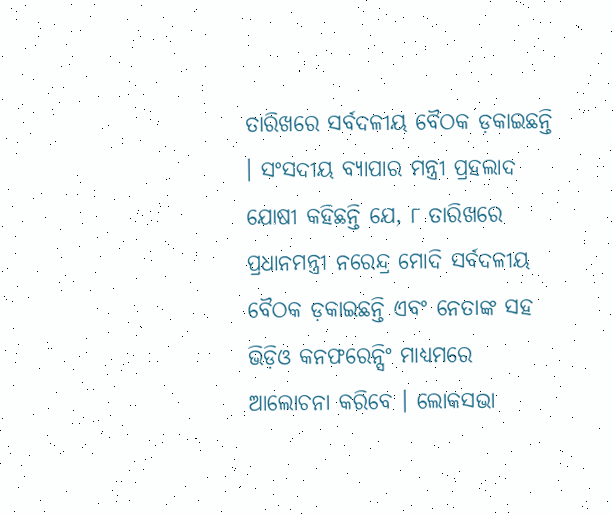ତାରିଖରେ ସର୍ବଦଳୀୟ ବୈଠକ ଡ଼କାଇଛନ୍ତି । ସଂସଦୀୟ ବ୍ୟାପାର ମନ୍ତ୍ରୀ ପ୍ରହଲାଦ ଯୋଷୀ କହିଛନ୍ତି ଯେ, ୮ ତାରିଖରେ ପ୍ରଧାନମନ୍ତ୍ରୀ ନରେନ୍ଦ୍ର ମୋଦି ସର୍ବଦଳୀୟ ବୈଠକ ଡ଼କାଇଛନ୍ତି ଏବଂ ନେତାଙ୍କ ସହ ଭିଡ଼ିଓ କନଫରେନ୍ସିଂ ମାଧ୍ୟମରେ ଆଲୋଚନା କରିବେ । ଲୋକସଭା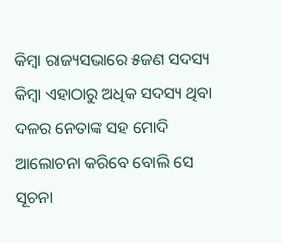କିମ୍ବା ରାଜ୍ୟସଭାରେ ୫ଜଣ ସଦସ୍ୟ କିମ୍ବା ଏହାଠାରୁ ଅଧିକ ସଦସ୍ୟ ଥିବା ଦଳର ନେତାଙ୍କ ସହ ମୋଦି ଆଲୋଚନା କରିବେ ବୋଲି ସେ ସୂଚନା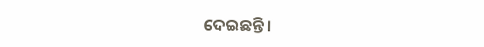ଦେଇଛନ୍ତି ।